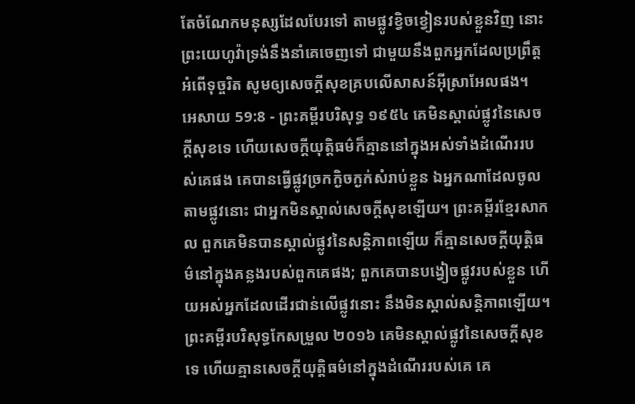តែចំណែកមនុស្សដែលបែរទៅ តាមផ្លូវខ្វិចខ្វៀនរបស់ខ្លួនវិញ នោះព្រះយេហូវ៉ាទ្រង់នឹងនាំគេចេញទៅ ជាមួយនឹងពួកអ្នកដែលប្រព្រឹត្តអំពើទុច្ចរិត សូមឲ្យសេចក្ដីសុខគ្របលើសាសន៍អ៊ីស្រាអែលផង។
អេសាយ 59:8 - ព្រះគម្ពីរបរិសុទ្ធ ១៩៥៤ គេមិនស្គាល់ផ្លូវនៃសេចក្ដីសុខទេ ហើយសេចក្ដីយុត្តិធម៌ក៏គ្មាននៅក្នុងអស់ទាំងដំណើររបស់គេផង គេបានធ្វើផ្លូវច្រកក្ងិចក្ងក់សំរាប់ខ្លួន ឯអ្នកណាដែលចូលតាមផ្លូវនោះ ជាអ្នកមិនស្គាល់សេចក្ដីសុខឡើយ។ ព្រះគម្ពីរខ្មែរសាកល ពួកគេមិនបានស្គាល់ផ្លូវនៃសន្តិភាពឡើយ ក៏គ្មានសេចក្ដីយុត្តិធម៌នៅក្នុងគន្លងរបស់ពួកគេផង; ពួកគេបានបង្វៀចផ្លូវរបស់ខ្លួន ហើយអស់អ្នកដែលដើរជាន់លើផ្លូវនោះ នឹងមិនស្គាល់សន្តិភាពឡើយ។ ព្រះគម្ពីរបរិសុទ្ធកែសម្រួល ២០១៦ គេមិនស្គាល់ផ្លូវនៃសេចក្ដីសុខទេ ហើយគ្មានសេចក្ដីយុត្តិធម៌នៅក្នុងដំណើររបស់គេ គេ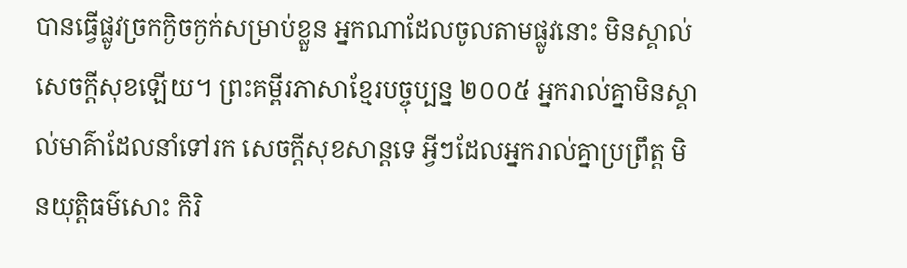បានធ្វើផ្លូវច្រកក្ងិចក្ងក់សម្រាប់ខ្លួន អ្នកណាដែលចូលតាមផ្លូវនោះ មិនស្គាល់សេចក្ដីសុខឡើយ។ ព្រះគម្ពីរភាសាខ្មែរបច្ចុប្បន្ន ២០០៥ អ្នករាល់គ្នាមិនស្គាល់មាគ៌ាដែលនាំទៅរក សេចក្ដីសុខសាន្តទេ អ្វីៗដែលអ្នករាល់គ្នាប្រព្រឹត្ត មិនយុត្តិធម៌សោះ កិរិ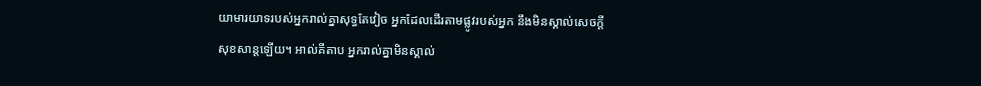យាមារយាទរបស់អ្នករាល់គ្នាសុទ្ធតែវៀច អ្នកដែលដើរតាមផ្លូវរបស់អ្នក នឹងមិនស្គាល់សេចក្ដីសុខសាន្តឡើយ។ អាល់គីតាប អ្នករាល់គ្នាមិនស្គាល់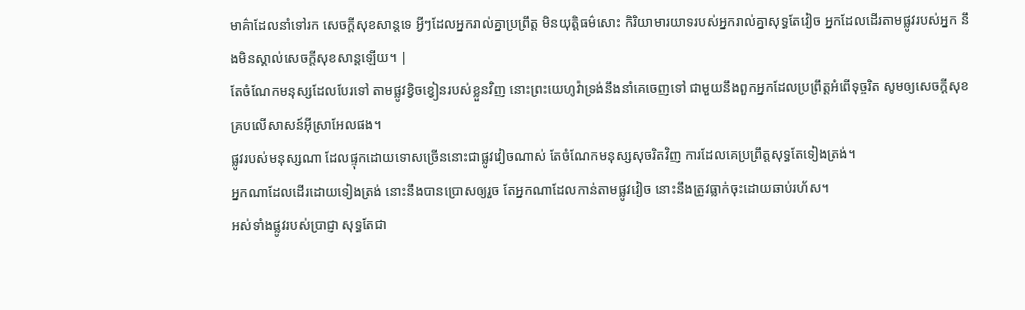មាគ៌ាដែលនាំទៅរក សេចក្ដីសុខសាន្តទេ អ្វីៗដែលអ្នករាល់គ្នាប្រព្រឹត្ត មិនយុត្តិធម៌សោះ កិរិយាមារយាទរបស់អ្នករាល់គ្នាសុទ្ធតែវៀច អ្នកដែលដើរតាមផ្លូវរបស់អ្នក នឹងមិនស្គាល់សេចក្ដីសុខសាន្តឡើយ។ |
តែចំណែកមនុស្សដែលបែរទៅ តាមផ្លូវខ្វិចខ្វៀនរបស់ខ្លួនវិញ នោះព្រះយេហូវ៉ាទ្រង់នឹងនាំគេចេញទៅ ជាមួយនឹងពួកអ្នកដែលប្រព្រឹត្តអំពើទុច្ចរិត សូមឲ្យសេចក្ដីសុខគ្របលើសាសន៍អ៊ីស្រាអែលផង។
ផ្លូវរបស់មនុស្សណា ដែលផ្ទុកដោយទោសច្រើននោះជាផ្លូវវៀចណាស់ តែចំណែកមនុស្សសុចរិតវិញ ការដែលគេប្រព្រឹត្តសុទ្ធតែទៀងត្រង់។
អ្នកណាដែលដើរដោយទៀងត្រង់ នោះនឹងបានប្រោសឲ្យរួច តែអ្នកណាដែលកាន់តាមផ្លូវវៀច នោះនឹងត្រូវធ្លាក់ចុះដោយឆាប់រហ័ស។
អស់ទាំងផ្លូវរបស់ប្រាជ្ញា សុទ្ធតែជា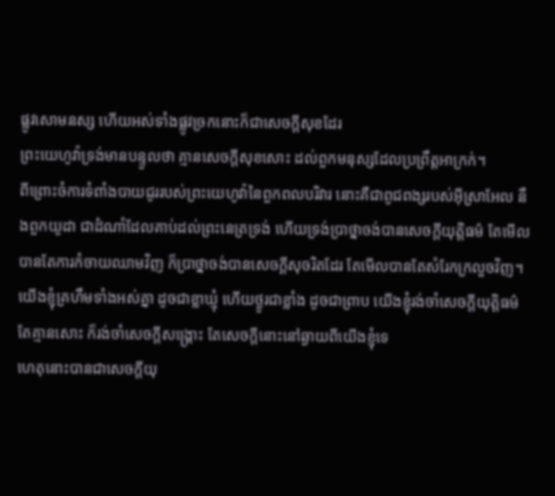ផ្លូវសោមនស្ស ហើយអស់ទាំងផ្លូវច្រកនោះក៏ជាសេចក្ដីសុខដែរ
ព្រះយេហូវ៉ាទ្រង់មានបន្ទូលថា គ្មានសេចក្ដីសុខសោះ ដល់ពួកមនុស្សដែលប្រព្រឹត្តអាក្រក់។
ពីព្រោះចំការទំពាំងបាយជូររបស់ព្រះយេហូវ៉ានៃពួកពលបរិវារ នោះគឺជាពូជពង្សរបស់អ៊ីស្រាអែល នឹងពួកយូដា ជាដំណាំដែលគាប់ដល់ព្រះនេត្រទ្រង់ ហើយទ្រង់ប្រាថ្នាចង់បានសេចក្ដីយុត្តិធម៌ តែមើល បានតែការកំចាយឈាមវិញ ក៏ប្រាថ្នាចង់បានសេចក្ដីសុចរិតដែរ តែមើលបានតែសំរែកក្រលួចវិញ។
យើងខ្ញុំគ្រហឹមទាំងអស់គ្នា ដូចជាខ្លាឃ្មុំ ហើយថ្ងូរជាខ្លាំង ដូចជាព្រាប យើងខ្ញុំរង់ចាំសេចក្ដីយុត្តិធម៌ តែគ្មានសោះ ក៏រង់ចាំសេចក្ដីសង្គ្រោះ តែសេចក្ដីនោះនៅឆ្ងាយពីយើងខ្ញុំទេ
ហេតុនោះបានជាសេចក្ដីយុ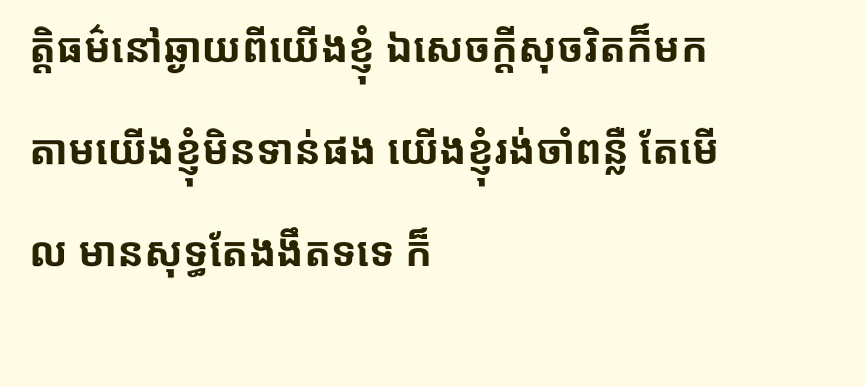ត្តិធម៌នៅឆ្ងាយពីយើងខ្ញុំ ឯសេចក្ដីសុចរិតក៏មកតាមយើងខ្ញុំមិនទាន់ផង យើងខ្ញុំរង់ចាំពន្លឺ តែមើល មានសុទ្ធតែងងឹតទទេ ក៏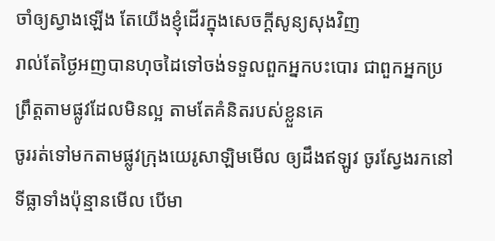ចាំឲ្យស្វាងឡើង តែយើងខ្ញុំដើរក្នុងសេចក្ដីសូន្យសុងវិញ
រាល់តែថ្ងៃអញបានហុចដៃទៅចង់ទទួលពួកអ្នកបះបោរ ជាពួកអ្នកប្រព្រឹត្តតាមផ្លូវដែលមិនល្អ តាមតែគំនិតរបស់ខ្លួនគេ
ចូររត់ទៅមកតាមផ្លូវក្រុងយេរូសាឡិមមើល ឲ្យដឹងឥឡូវ ចូរស្វែងរកនៅទីធ្លាទាំងប៉ុន្មានមើល បើមា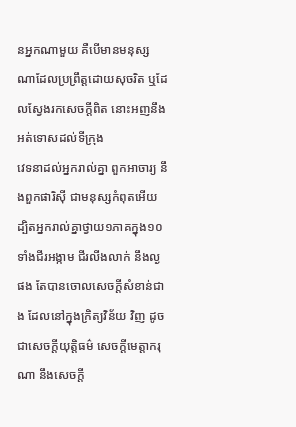នអ្នកណាមួយ គឺបើមានមនុស្សណាដែលប្រព្រឹត្តដោយសុចរិត ឬដែលស្វែងរកសេចក្ដីពិត នោះអញនឹងអត់ទោសដល់ទីក្រុង
វេទនាដល់អ្នករាល់គ្នា ពួកអាចារ្យ នឹងពួកផារិស៊ី ជាមនុស្សកំពុតអើយ ដ្បិតអ្នករាល់គ្នាថ្វាយ១ភាគក្នុង១០ ទាំងជីរអង្កាម ជីរលីងលាក់ នឹងល្ងផង តែបានចោលសេចក្ដីសំខាន់ជាង ដែលនៅក្នុងក្រិត្យវិន័យ វិញ ដូចជាសេចក្ដីយុត្តិធម៌ សេចក្ដីមេត្តាករុណា នឹងសេចក្ដី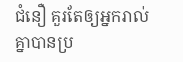ជំនឿ គួរតែឲ្យអ្នករាល់គ្នាបានប្រ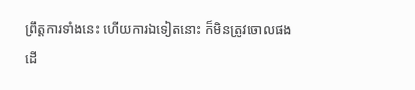ព្រឹត្តការទាំងនេះ ហើយការឯទៀតនោះ ក៏មិនត្រូវចោលផង
ដើ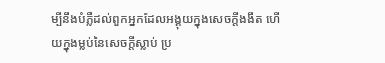ម្បីនឹងបំភ្លឺដល់ពួកអ្នកដែលអង្គុយក្នុងសេចក្ដីងងឹត ហើយក្នុងម្លប់នៃសេចក្ដីស្លាប់ ប្រ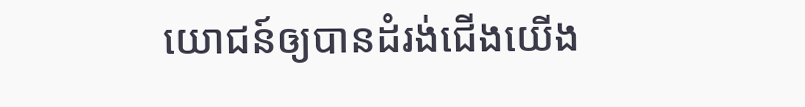យោជន៍ឲ្យបានដំរង់ជើងយើង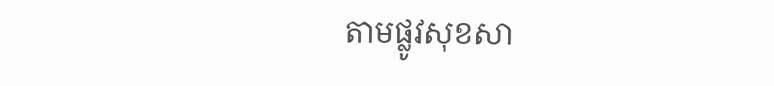តាមផ្លូវសុខសា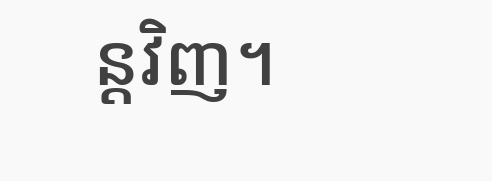ន្តវិញ។